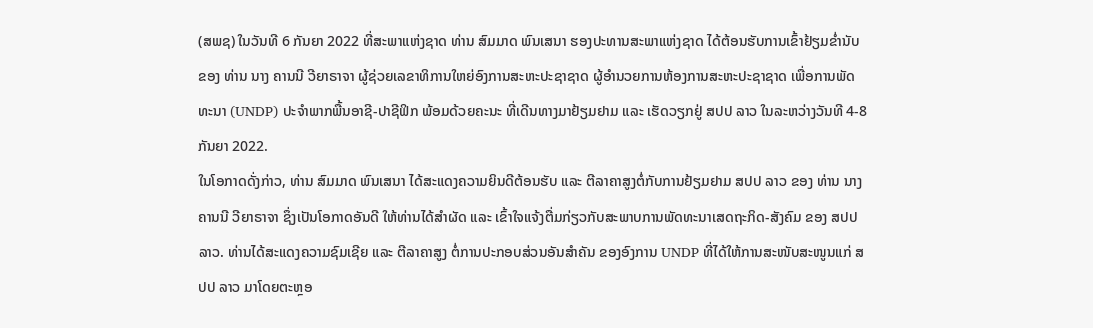(ສພຊ) ໃນວັນທີ 6 ກັນຍາ 2022 ທີ່ສະພາແຫ່ງຊາດ ທ່ານ ສົມມາດ ພົນເສນາ ຮອງປະທານສະພາແຫ່ງຊາດ ໄດ້ຕ້ອນຮັບການເຂົ້າຢ້ຽມຂ່ຳນັບ ຂອງ ທ່ານ ນາງ ຄານນີ ວີຍາຣາຈາ ຜູ້ຊ່ວຍເລຂາທິການໃຫຍ່ອົງການສະຫະປະຊາຊາດ ຜູ້ອຳນວຍການຫ້ອງການສະຫະປະຊາຊາດ ເພື່ອການພັດທະນາ (UNDP) ປະຈໍາພາກພື້ນອາຊີ-ປາຊີຟິກ ພ້ອມດ້ວຍຄະນະ ທີ່ເດີນທາງມາຢ້ຽມຢາມ ແລະ ເຮັດວຽກຢູ່ ສປປ ລາວ ໃນລະຫວ່າງວັນທີ 4-8 ກັນຍາ 2022.
ໃນໂອກາດດັ່ງກ່າວ, ທ່ານ ສົມມາດ ພົນເສນາ ໄດ້ສະແດງຄວາມຍິນດີຕ້ອນຮັບ ແລະ ຕີລາຄາສູງຕໍ່ກັບການຢ້ຽມຢາມ ສປປ ລາວ ຂອງ ທ່ານ ນາງ ຄານນີ ວີຍາຣາຈາ ຊຶ່ງເປັນໂອກາດອັນດີ ໃຫ້ທ່ານໄດ້ສຳຜັດ ແລະ ເຂົ້າໃຈແຈ້ງຕື່ມກ່ຽວກັບສະພາບການພັດທະນາເສດຖະກິດ-ສັງຄົມ ຂອງ ສປປ ລາວ. ທ່ານໄດ້ສະແດງຄວາມຊົມເຊີຍ ແລະ ຕີລາຄາສູງ ຕໍ່ການປະກອບສ່ວນອັນສຳຄັນ ຂອງອົງການ UNDP ທີ່ໄດ້ໃຫ້ການສະໜັບສະໜູນແກ່ ສປປ ລາວ ມາໂດຍຕະຫຼອ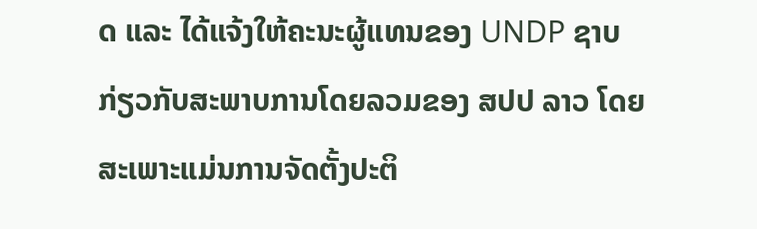ດ ແລະ ໄດ້ແຈ້ງໃຫ້ຄະນະຜູ້ແທນຂອງ UNDP ຊາບ ກ່ຽວກັບສະພາບການໂດຍລວມຂອງ ສປປ ລາວ ໂດຍສະເພາະແມ່ນການຈັດຕັ້ງປະຕິ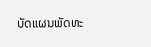ບັດແຜນພັດທະ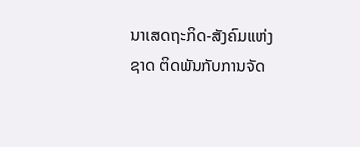ນາເສດຖະກິດ-ສັງຄົມແຫ່ງຊາດ ຕິດພັນກັບການຈັດ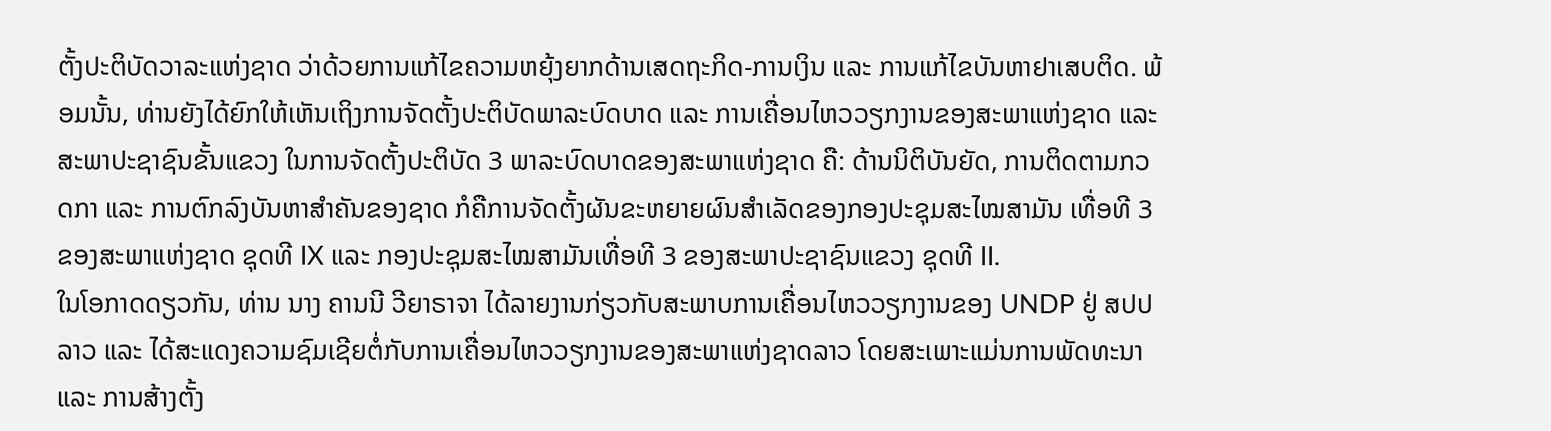ຕັ້ງປະຕິບັດວາລະແຫ່ງຊາດ ວ່າດ້ວຍການແກ້ໄຂຄວາມຫຍຸ້ງຍາກດ້ານເສດຖະກິດ-ການເງິນ ແລະ ການແກ້ໄຂບັນຫາຢາເສບຕິດ. ພ້ອມນັ້ນ, ທ່ານຍັງໄດ້ຍົກໃຫ້ເຫັນເຖິງການຈັດຕັ້ງປະຕິບັດພາລະບົດບາດ ແລະ ການເຄື່ອນໄຫວວຽກງານຂອງສະພາແຫ່ງຊາດ ແລະ ສະພາປະຊາຊົນຂັ້ນແຂວງ ໃນການຈັດຕັ້ງປະຕິບັດ 3 ພາລະບົດບາດຂອງສະພາແຫ່ງຊາດ ຄື: ດ້ານນິຕິບັນຍັດ, ການຕິດຕາມກວດກາ ແລະ ການຕົກລົງບັນຫາສຳຄັນຂອງຊາດ ກໍຄືການຈັດຕັ້ງຜັນຂະຫຍາຍຜົນສຳເລັດຂອງກອງປະຊຸມສະໄໝສາມັນ ເທື່ອທີ 3 ຂອງສະພາແຫ່ງຊາດ ຊຸດທີ IX ແລະ ກອງປະຊຸມສະໄໝສາມັນເທື່ອທີ 3 ຂອງສະພາປະຊາຊົນແຂວງ ຊຸດທີ II.
ໃນໂອກາດດຽວກັນ, ທ່ານ ນາງ ຄານນີ ວີຍາຣາຈາ ໄດ້ລາຍງານກ່ຽວກັບສະພາບການເຄື່ອນໄຫວວຽກງານຂອງ UNDP ຢູ່ ສປປ ລາວ ແລະ ໄດ້ສະແດງຄວາມຊົມເຊີຍຕໍ່ກັບການເຄື່ອນໄຫວວຽກງານຂອງສະພາແຫ່ງຊາດລາວ ໂດຍສະເພາະແມ່ນການພັດທະນາ ແລະ ການສ້າງຕັ້ງ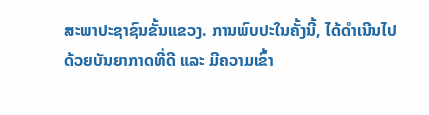ສະພາປະຊາຊົນຂັ້ນແຂວງ. ການພົບປະໃນຄັ້ງນີ້, ໄດ້ດໍາເນີນໄປດ້ວຍບັນຍາກາດທີ່ດີ ແລະ ມີຄວາມເຂົ້າ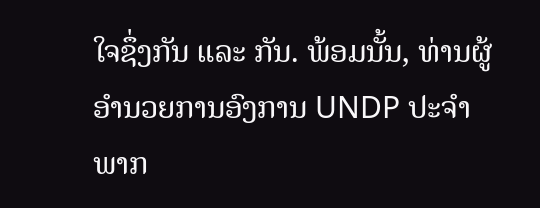ໃຈຊຶ່ງກັນ ແລະ ກັນ. ພ້ອມນັ້ນ, ທ່ານຜູ້ອຳນວຍການອົງການ UNDP ປະຈຳພາກ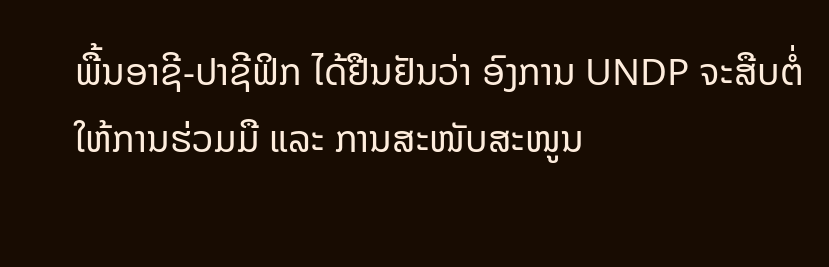ພື້ນອາຊີ-ປາຊີຟິກ ໄດ້ຢືນຢັນວ່າ ອົງການ UNDP ຈະສືບຕໍ່ໃຫ້ການຮ່ວມມື ແລະ ການສະໜັບສະໜູນ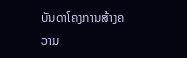ບັນດາໂຄງການສ້າງຄວາມ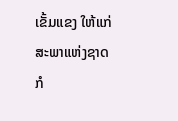ເຂັ້ມແຂງ ໃຫ້ແກ່ສະພາແຫ່ງຊາດ ກໍ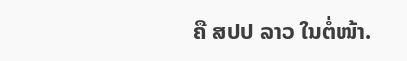ຄື ສປປ ລາວ ໃນຕໍ່ໜ້າ.